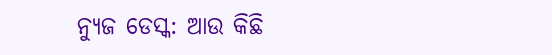ନ୍ୟୁଜ ଡେସ୍କ: ଆଉ କିଛି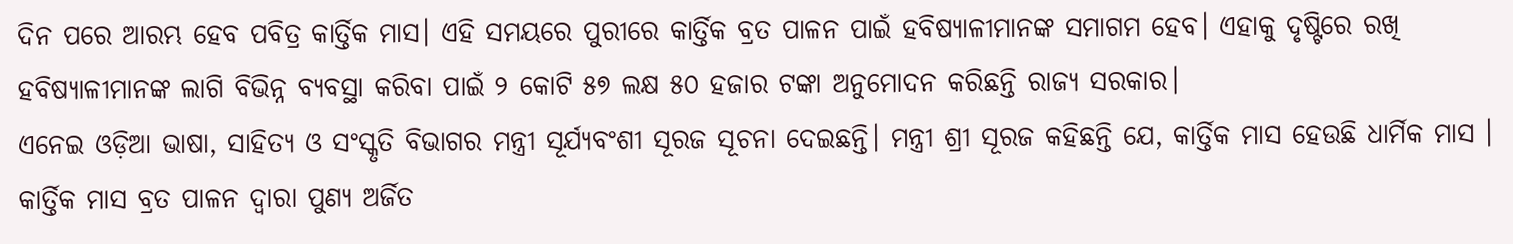ଦିନ ପରେ ଆରମ୍ଭ ହେବ ପବିତ୍ର କାର୍ତ୍ତିକ ମାସ। ଏହି ସମୟରେ ପୁରୀରେ କାର୍ତ୍ତିକ ବ୍ରତ ପାଳନ ପାଇଁ ହବିଷ୍ୟାଳୀମାନଙ୍କ ସମାଗମ ହେବ। ଏହାକୁ ଦୃଷ୍ଟିରେ ରଖି ହବିଷ୍ୟାଳୀମାନଙ୍କ ଲାଗି ବିଭିନ୍ନ ବ୍ୟବସ୍ଥା କରିବା ପାଇଁ ୨ କୋଟି ୫୭ ଲକ୍ଷ ୫୦ ହଜାର ଟଙ୍କା ଅନୁମୋଦନ କରିଛନ୍ତି ରାଜ୍ୟ ସରକାର।
ଏନେଇ ଓଡ଼ିଆ ଭାଷା, ସାହିତ୍ୟ ଓ ସଂସ୍କୃତି ବିଭାଗର ମନ୍ତ୍ରୀ ସୂର୍ଯ୍ୟବଂଶୀ ସୂରଜ ସୂଚନା ଦେଇଛନ୍ତି। ମନ୍ତ୍ରୀ ଶ୍ରୀ ସୂରଜ କହିଛନ୍ତି ଯେ, କାର୍ତ୍ତିକ ମାସ ହେଉଛି ଧାର୍ମିକ ମାସ । କାର୍ତ୍ତିକ ମାସ ବ୍ରତ ପାଳନ ଦ୍ୱାରା ପୁଣ୍ୟ ଅର୍ଜିତ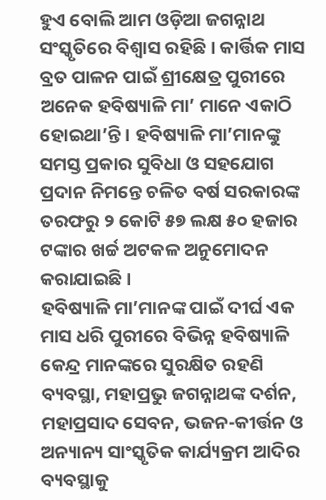ହୁଏ ବୋଲି ଆମ ଓଡ଼ିଆ ଜଗନ୍ନାଥ ସଂସ୍କୃତିରେ ବିଶ୍ୱାସ ରହିଛି । କାର୍ତ୍ତିକ ମାସ ବ୍ରତ ପାଳନ ପାଇଁ ଶ୍ରୀକ୍ଷେତ୍ର ପୁରୀରେ ଅନେକ ହବିଷ୍ୟାଳି ମା’ ମାନେ ଏକାଠି ହୋଇଥା’ନ୍ତି । ହବିଷ୍ୟାଳି ମା’ମାନଙ୍କୁ ସମସ୍ତ ପ୍ରକାର ସୁବିଧା ଓ ସହଯୋଗ ପ୍ରଦାନ ନିମନ୍ତେ ଚଳିତ ବର୍ଷ ସରକାରଙ୍କ ତରଫରୁ ୨ କୋଟି ୫୭ ଲକ୍ଷ ୫୦ ହଜାର ଟଙ୍କାର ଖର୍ଚ୍ଚ ଅଟକଳ ଅନୁମୋଦନ କରାଯାଇଛି।
ହବିଷ୍ୟାଳି ମା’ମାନଙ୍କ ପାଇଁ ଦୀର୍ଘ ଏକ ମାସ ଧରି ପୁରୀରେ ବିଭିନ୍ନ ହବିଷ୍ୟାଳି କେନ୍ଦ୍ର ମାନଙ୍କରେ ସୁରକ୍ଷିତ ରହଣି ବ୍ୟବସ୍ଥା, ମହାପ୍ରଭୁ ଜଗନ୍ନାଥଙ୍କ ଦର୍ଶନ, ମହାପ୍ରସାଦ ସେବନ, ଭଜନ-କୀର୍ତ୍ତନ ଓ ଅନ୍ୟାନ୍ୟ ସାଂସ୍କୃତିକ କାର୍ଯ୍ୟକ୍ରମ ଆଦିର ବ୍ୟବସ୍ଥାକୁ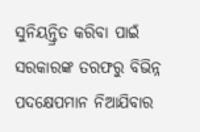ସୁନିୟନ୍ତ୍ରିତ କରିବା ପାଇଁ ସରକାରଙ୍କ ତରଫରୁ ବିଭିନ୍ନ ପଦକ୍ଷେପମାନ ନିଆଯିବାର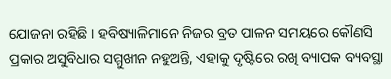ଯୋଜନା ରହିଛି । ହବିଷ୍ୟାଳିମାନେ ନିଜର ବ୍ରତ ପାଳନ ସମୟରେ କୌଣସି ପ୍ରକାର ଅସୁବିଧାର ସମ୍ମୁଖୀନ ନହୁଅନ୍ତି, ଏହାକୁ ଦୃଷ୍ଟିରେ ରଖି ବ୍ୟାପକ ବ୍ୟବସ୍ଥା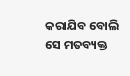କରାଯିବ ବୋଲି ସେ ମତବ୍ୟକ୍ତ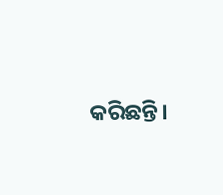କରିଛନ୍ତି।